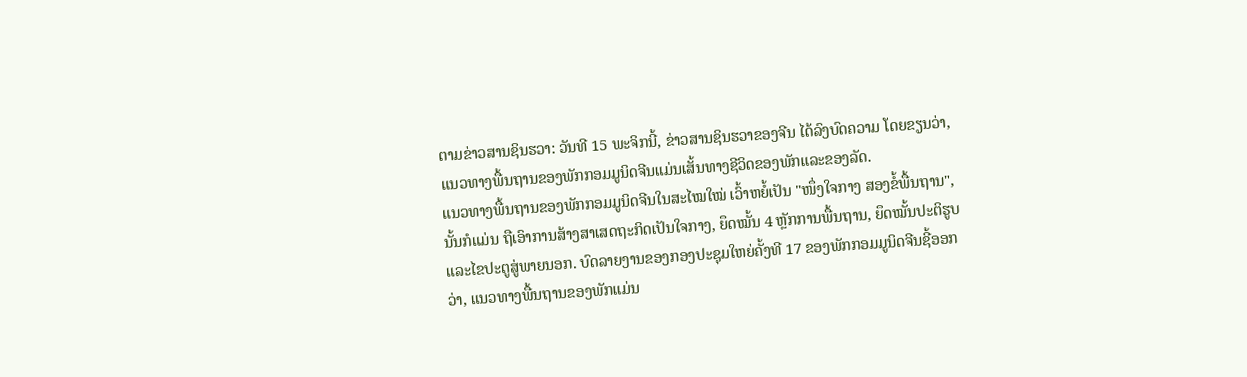ຕາມຂ່າວສານຊິນຮວາ: ວັນທີ 15 ພະຈິກນີ້, ຂ່າວສານຊິນຮວາຂອງຈີນ ໄດ້ລົງບົດຄວາມ ໂດຍຂຽນວ່າ, ແນວທາງພື້ນຖານຂອງພັກກອມມູນິດຈີນແມ່ນເສັ້ນທາງຊີວິດຂອງພັກແລະຂອງລັດ.
ແນວທາງພື້ນຖານຂອງພັກກອມມູນິດຈີນໃນສະໄໝໃໝ່ ເວົ້າຫຍໍ້ເປັນ "ໜຶ່ງໃຈກາງ ສອງຂໍ້ພື້ນຖານ", ນັ້ນກໍແມ່ນ ຖືເອົາການສ້າງສາເສດຖະກິດເປັນໃຈກາງ, ຍຶດໝັ້ນ 4 ຫຼັກການພື້ນຖານ, ຍຶດໝັ້ນປະຕິຮູບແລະໄຂປະຕູສູ່ພາຍນອກ. ບົດລາຍງານຂອງກອງປະຊຸມໃຫຍ່ຄັ້ງທີ 17 ຂອງພັກກອມມູນິດຈີນຊີ້ອອກວ່າ, ແນວທາງພື້ນຖານຂອງພັກແມ່ນ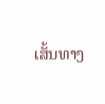ເສັ້ນທາງ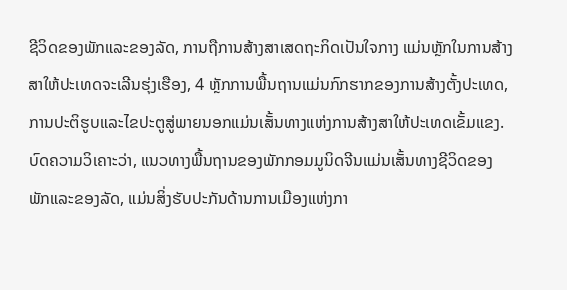ຊີວິດຂອງພັກແລະຂອງລັດ, ການຖືການສ້າງສາເສດຖະກິດເປັນໃຈກາງ ແມ່ນຫຼັກໃນການສ້າງສາໃຫ້ປະເທດຈະເລີນຮຸ່ງເຮືອງ, 4 ຫຼັກການພື້ນຖານແມ່ນກົກຮາກຂອງການສ້າງຕັ້ງປະເທດ, ການປະຕິຮູບແລະໄຂປະຕູສູ່ພາຍນອກແມ່ນເສັ້ນທາງແຫ່ງການສ້າງສາໃຫ້ປະເທດເຂັ້ມແຂງ.
ບົດຄວາມວິເຄາະວ່າ, ແນວທາງພື້ນຖານຂອງພັກກອມມູນິດຈີນແມ່ນເສັ້ນທາງຊີວິດຂອງພັກແລະຂອງລັດ, ແມ່ນສິ່ງຮັບປະກັນດ້ານການເມືອງແຫ່ງກາ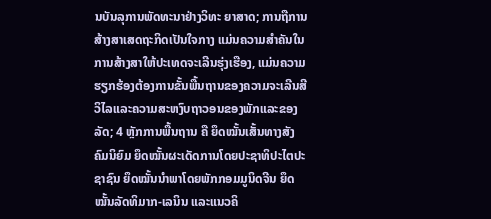ນບັນລຸການພັດທະນາຢ່າງວິທະ ຍາສາດ; ການຖືການສ້າງສາເສດຖະກິດເປັນໃຈກາງ ແມ່ນຄວາມສຳຄັນໃນການສ້າງສາໃຫ້ປະເທດຈະເລີນຮຸ່ງເຮືອງ, ແມ່ນຄວາມຮຽກຮ້ອງຕ້ອງການຂັ້ນພື້ນຖານຂອງຄວາມຈະເລີນສີວິໄລແລະຄວາມສະຫງົບຖາວອນຂອງພັກແລະຂອງລັດ; 4 ຫຼັກການພື້ນຖານ ຄື ຍຶດໝັ້ນເສັ້ນທາງສັງຄົມນິຍົມ ຍຶດໝັ້ນຜະເດັດການໂດຍປະຊາທິປະໄຕປະຊາຊົນ ຍຶດໝັ້ນນຳພາໂດຍພັກກອມມູນິດຈີນ ຍຶດໝັ້ນລັດທິມາກ-ເລນິນ ແລະແນວຄິ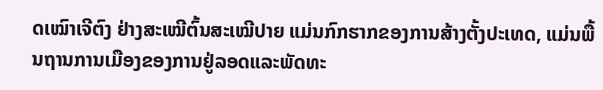ດເໝົາເຈີຕົງ ຢ່າງສະເໝີຕົ້ນສະເໝີປາຍ ແມ່ນກົກຮາກຂອງການສ້າງຕັ້ງປະເທດ, ແມ່ນພື້ນຖານການເມືອງຂອງການຢູ່ລອດແລະພັດທະ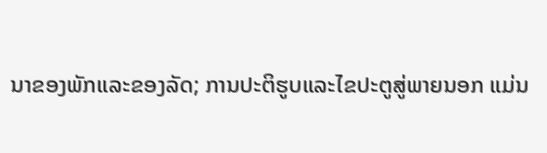ນາຂອງພັກແລະຂອງລັດ; ການປະຕິຮູບແລະໄຂປະຕູສູ່ພາຍນອກ ແມ່ນ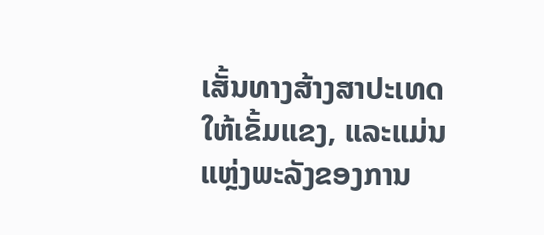ເສັ້ນທາງສ້າງສາປະເທດໃຫ້ເຂັ້ມແຂງ, ແລະແມ່ນແຫຼ່ງພະລັງຂອງການ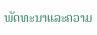ພັດທະນາແລະຄວາມ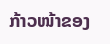ກ້າວໜ້າຂອງ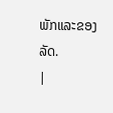ພັກແລະຂອງລັດ.
|